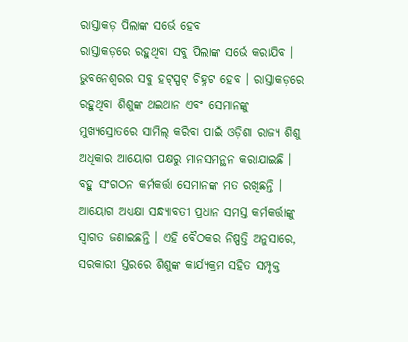ରାସ୍ତାକଡ଼ ପିଲାଙ୍କ ସର୍ଭେ ହେବ
ରାସ୍ତାକଡ଼ରେ ରହୁଥିବା ସବୁ ପିଲାଙ୍କ ସର୍ଭେ କରାଯିବ । ଭୁବନେଶ୍ୱରର ସବୁ ହଟ୍ସ୍ପଟ୍ ଚିହ୍ନଟ ହେବ । ରାସ୍ତାକଡ଼ରେ ରହୁଥିବା ଶିଶୁଙ୍କ ଥଇଥାନ ଏବଂ ସେମାନଙ୍କୁ ମୁଖ୍ୟସ୍ରୋତରେ ସାମିଲ୍ କରିବା ପାଇଁ ଓଡ଼ିଶା ରାଜ୍ୟ ଶିଶୁ ଅଧିକାର ଆୟୋଗ ପକ୍ଷରୁ ମାନସମନ୍ଥନ କରାଯାଇଛି ।
ବହୁ ସଂଗଠନ କର୍ମକର୍ତ୍ତା ସେମାନଙ୍କ ମତ ରଖିଛନ୍ତି । ଆୟୋଗ ଅଧ୍ୟକ୍ଷା ସନ୍ଧ୍ୟାବତୀ ପ୍ରଧାନ ସମସ୍ତ କର୍ମକର୍ତ୍ତାଙ୍କୁ ସ୍ୱାଗତ ଜଣାଇଛନ୍ତି । ଏହି ବୈଠକର ନିଷ୍ପତ୍ତି ଅନୁସାରେ, ସରକାରୀ ସ୍ତରରେ ଶିଶୁଙ୍କ କାର୍ଯ୍ୟକ୍ରମ ସହିତ ସମ୍ପୃକ୍ତ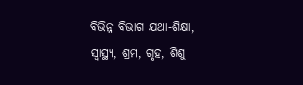ବିଭିନ୍ନ ବିଭାଗ ଯଥା-ଶିକ୍ଷା, ସ୍ୱାସ୍ଥ୍ୟ, ଶ୍ରମ, ଗୃହ, ଶିଶୁ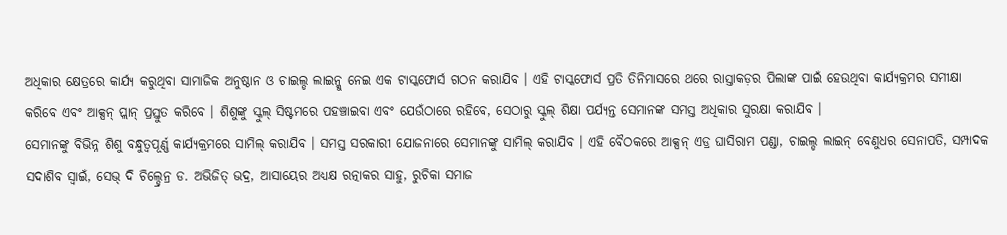ଅଧିକାର କ୍ଷେତ୍ରରେ କାର୍ଯ୍ୟ କରୁଥିବା ସାମାଜିକ ଅନୁଷ୍ଠାନ ଓ ଚାଇଲ୍ଡ ଲାଇନ୍କୁ ନେଇ ଏକ ଟାସ୍କଫୋର୍ସ ଗଠନ କରାଯିବ । ଏହି ଟାସ୍କଫୋର୍ସ ପ୍ରତି ତିନିମାସରେ ଥରେ ରାସ୍ତାକଡ଼ର ପିଲାଙ୍କ ପାଇଁ ହେଉଥିବା କାର୍ଯ୍ୟକ୍ରମର ସମୀକ୍ଷା କରିବେ ଏବଂ ଆକ୍ସନ୍ ପ୍ଲାନ୍ ପ୍ରସ୍ତୁତ କରିବେ । ଶିଶୁଙ୍କୁ ସ୍କୁଲ୍ ସିଷ୍ଟମରେ ପହଞ୍ଚାଇବା ଏବଂ ଯେଉଁଠାରେ ରହିବେ, ସେଠାରୁ ସ୍କୁଲ୍ ଶିକ୍ଷା ପର୍ଯ୍ୟନ୍ତ ସେମାନଙ୍କ ସମସ୍ତ ଅଧିକାର ସୁରକ୍ଷା କରାଯିବ ।
ସେମାନଙ୍କୁ ବିଭିନ୍ନ ଶିଶୁ ବନ୍ଧୁତ୍ୱପୂର୍ଣ୍ଣ କାର୍ଯ୍ୟକ୍ରମରେ ସାମିଲ୍ କରାଯିବ । ସମସ୍ତ ସରକାରୀ ଯୋଜନାରେ ସେମାନଙ୍କୁ ସାମିଲ୍ କରାଯିବ । ଏହି ବୈଠକରେ ଆକ୍ସନ୍ ଏଡ୍ର ଘାସିରାମ ପଣ୍ଡା, ଚାଇଲ୍ଡ ଲାଇନ୍ ବେଣୁଧର ସେନାପତି, ସମ୍ପାଦକ ସଦାଶିବ ସ୍ୱାଇଁ, ସେଭ୍ ଦି ଚିଲ୍ଡ୍ରେନ୍ର ଡ. ଅଭିଜିତ୍ ଭଦ୍ର, ଆସାୟେର ଅଧ୍ୟକ୍ଷ ରତ୍ନାକର ସାହୁ, ରୁଚିକା ସମାଜ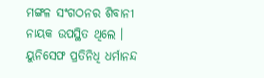ମଙ୍ଗଳ ସଂଗଠନର ଶିବାନୀ ନାୟକ ଉପସ୍ଥିତ ଥିଲେ । ୟୁନିସେଫ ପ୍ରତିନିଧି ଧର୍ମାନନ୍ଦ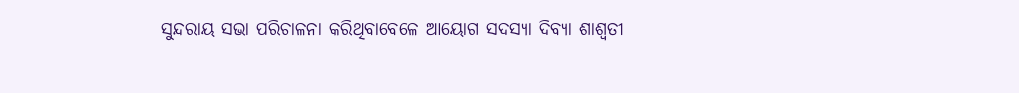ସୁନ୍ଦରାୟ ସଭା ପରିଚାଳନା କରିଥିବାବେଳେ ଆୟୋଗ ସଦସ୍ୟା ଦିବ୍ୟା ଶାଶ୍ୱତୀ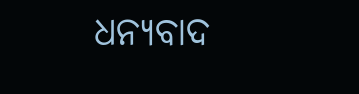ଧନ୍ୟବାଦ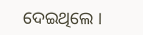ଦେଇଥିଲେ ।